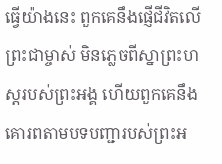ធ្វើយ៉ាងនេះ ពួកគេនឹងផ្ញើជីវិតលើព្រះជាម្ចាស់ មិនភ្លេចពីស្នាព្រះហស្ដរបស់ព្រះអង្គ ហើយពួកគេនឹងគោរពតាមបទបញ្ជារបស់ព្រះអ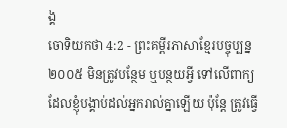ង្គ
ចោទិយកថា 4:2 - ព្រះគម្ពីរភាសាខ្មែរបច្ចុប្បន្ន ២០០៥ មិនត្រូវបន្ថែម ឬបន្ថយអ្វី ទៅលើពាក្យដែលខ្ញុំបង្គាប់ដល់អ្នករាល់គ្នាឡើយ ប៉ុន្តែ ត្រូវធ្វើ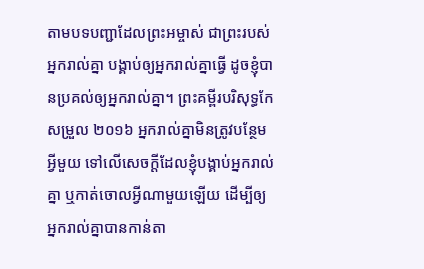តាមបទបញ្ជាដែលព្រះអម្ចាស់ ជាព្រះរបស់អ្នករាល់គ្នា បង្គាប់ឲ្យអ្នករាល់គ្នាធ្វើ ដូចខ្ញុំបានប្រគល់ឲ្យអ្នករាល់គ្នា។ ព្រះគម្ពីរបរិសុទ្ធកែសម្រួល ២០១៦ អ្នករាល់គ្នាមិនត្រូវបន្ថែមអ្វីមួយ ទៅលើសេចក្ដីដែលខ្ញុំបង្គាប់អ្នករាល់គ្នា ឬកាត់ចោលអ្វីណាមួយឡើយ ដើម្បីឲ្យអ្នករាល់គ្នាបានកាន់តា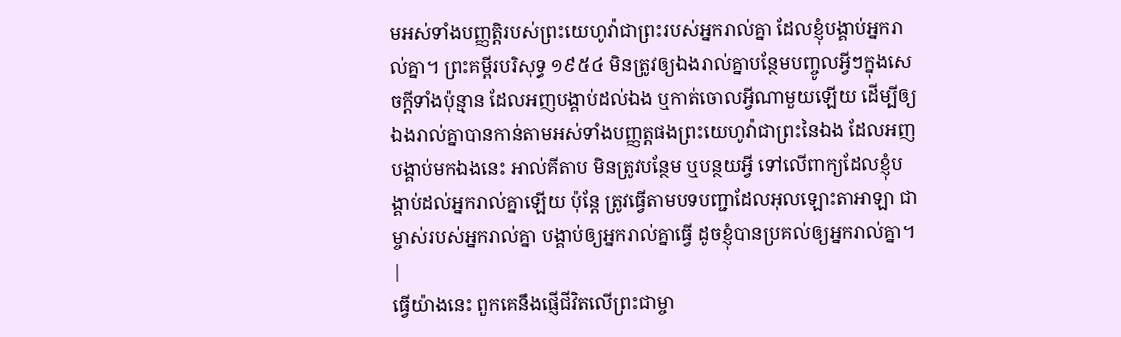មអស់ទាំងបញ្ញត្តិរបស់ព្រះយេហូវ៉ាជាព្រះរបស់អ្នករាល់គ្នា ដែលខ្ញុំបង្គាប់អ្នករាល់គ្នា។ ព្រះគម្ពីរបរិសុទ្ធ ១៩៥៤ មិនត្រូវឲ្យឯងរាល់គ្នាបន្ថែមបញ្ចូលអ្វីៗក្នុងសេចក្ដីទាំងប៉ុន្មាន ដែលអញបង្គាប់ដល់ឯង ឬកាត់ចោលអ្វីណាមួយឡើយ ដើម្បីឲ្យឯងរាល់គ្នាបានកាន់តាមអស់ទាំងបញ្ញត្តផងព្រះយេហូវ៉ាជាព្រះនៃឯង ដែលអញបង្គាប់មកឯងនេះ អាល់គីតាប មិនត្រូវបន្ថែម ឬបន្ថយអ្វី ទៅលើពាក្យដែលខ្ញុំបង្គាប់ដល់អ្នករាល់គ្នាឡើយ ប៉ុន្តែ ត្រូវធ្វើតាមបទបញ្ជាដែលអុលឡោះតាអាឡា ជាម្ចាស់របស់អ្នករាល់គ្នា បង្គាប់ឲ្យអ្នករាល់គ្នាធ្វើ ដូចខ្ញុំបានប្រគល់ឲ្យអ្នករាល់គ្នា។ |
ធ្វើយ៉ាងនេះ ពួកគេនឹងផ្ញើជីវិតលើព្រះជាម្ចា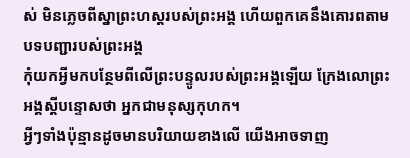ស់ មិនភ្លេចពីស្នាព្រះហស្ដរបស់ព្រះអង្គ ហើយពួកគេនឹងគោរពតាមបទបញ្ជារបស់ព្រះអង្គ
កុំយកអ្វីមកបន្ថែមពីលើព្រះបន្ទូលរបស់ព្រះអង្គឡើយ ក្រែងលោព្រះអង្គស្ដីបន្ទោសថា អ្នកជាមនុស្សកុហក។
អ្វីៗទាំងប៉ុន្មានដូចមានបរិយាយខាងលើ យើងអាចទាញ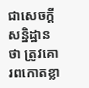ជាសេចក្ដីសន្និដ្ឋានថា ត្រូវគោរពកោតខ្លា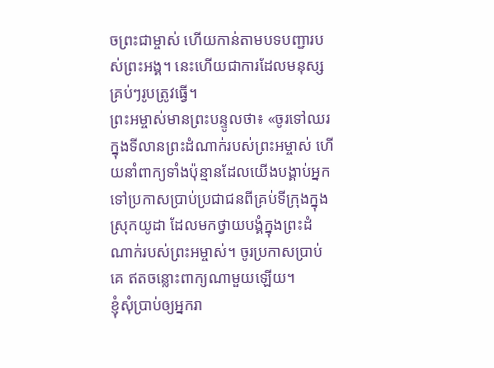ចព្រះជាម្ចាស់ ហើយកាន់តាមបទបញ្ជារបស់ព្រះអង្គ។ នេះហើយជាការដែលមនុស្សគ្រប់ៗរូបត្រូវធ្វើ។
ព្រះអម្ចាស់មានព្រះបន្ទូលថា៖ «ចូរទៅឈរក្នុងទីលានព្រះដំណាក់របស់ព្រះអម្ចាស់ ហើយនាំពាក្យទាំងប៉ុន្មានដែលយើងបង្គាប់អ្នក ទៅប្រកាសប្រាប់ប្រជាជនពីគ្រប់ទីក្រុងក្នុងស្រុកយូដា ដែលមកថ្វាយបង្គំក្នុងព្រះដំណាក់របស់ព្រះអម្ចាស់។ ចូរប្រកាសប្រាប់គេ ឥតចន្លោះពាក្យណាមួយឡើយ។
ខ្ញុំសុំប្រាប់ឲ្យអ្នករា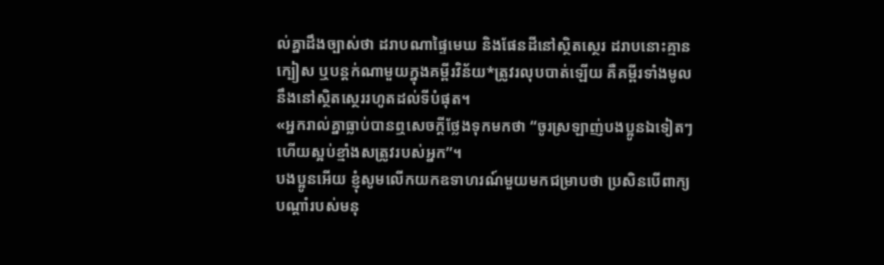ល់គ្នាដឹងច្បាស់ថា ដរាបណាផ្ទៃមេឃ និងផែនដីនៅស្ថិតស្ថេរ ដរាបនោះគ្មានក្បៀស ឬបន្តក់ណាមួយក្នុងគម្ពីរវិន័យ*ត្រូវរលុបបាត់ឡើយ គឺគម្ពីរទាំងមូលនឹងនៅស្ថិតស្ថេររហូតដល់ទីបំផុត។
«អ្នករាល់គ្នាធ្លាប់បានឮសេចក្ដីថ្លែងទុកមកថា “ចូរស្រឡាញ់បងប្អូនឯទៀតៗ ហើយស្អប់ខ្មាំងសត្រូវរបស់អ្នក”។
បងប្អូនអើយ ខ្ញុំសូមលើកយកឧទាហរណ៍មួយមកជម្រាបថា ប្រសិនបើពាក្យបណ្ដាំរបស់មនុ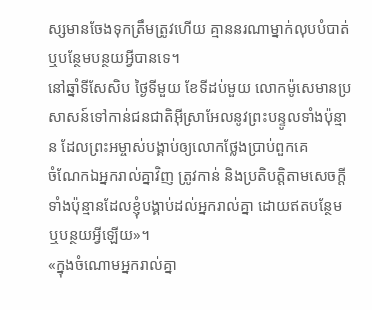ស្សមានចែងទុកត្រឹមត្រូវហើយ គ្មាននរណាម្នាក់លុបបំបាត់ ឬបន្ថែមបន្ថយអ្វីបានទេ។
នៅឆ្នាំទីសែសិប ថ្ងៃទីមួយ ខែទីដប់មួយ លោកម៉ូសេមានប្រសាសន៍ទៅកាន់ជនជាតិអ៊ីស្រាអែលនូវព្រះបន្ទូលទាំងប៉ុន្មាន ដែលព្រះអម្ចាស់បង្គាប់ឲ្យលោកថ្លែងប្រាប់ពួកគេ
ចំណែកឯអ្នករាល់គ្នាវិញ ត្រូវកាន់ និងប្រតិបត្តិតាមសេចក្ដីទាំងប៉ុន្មានដែលខ្ញុំបង្គាប់ដល់អ្នករាល់គ្នា ដោយឥតបន្ថែម ឬបន្ថយអ្វីឡើយ»។
«ក្នុងចំណោមអ្នករាល់គ្នា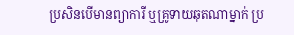ប្រសិនបើមានព្យាការី ឬគ្រូទាយឆុតណាម្នាក់ ប្រ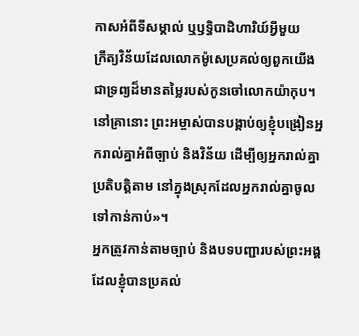កាសអំពីទីសម្គាល់ ឬឫទ្ធិបាដិហារិយ៍អ្វីមួយ
ក្រឹត្យវិន័យដែលលោកម៉ូសេប្រគល់ឲ្យពួកយើង ជាទ្រព្យដ៏មានតម្លៃរបស់កូនចៅលោកយ៉ាកុប។
នៅគ្រានោះ ព្រះអម្ចាស់បានបង្គាប់ឲ្យខ្ញុំបង្រៀនអ្នករាល់គ្នាអំពីច្បាប់ និងវិន័យ ដើម្បីឲ្យអ្នករាល់គ្នាប្រតិបត្តិតាម នៅក្នុងស្រុកដែលអ្នករាល់គ្នាចូលទៅកាន់កាប់»។
អ្នកត្រូវកាន់តាមច្បាប់ និងបទបញ្ជារបស់ព្រះអង្គ ដែលខ្ញុំបានប្រគល់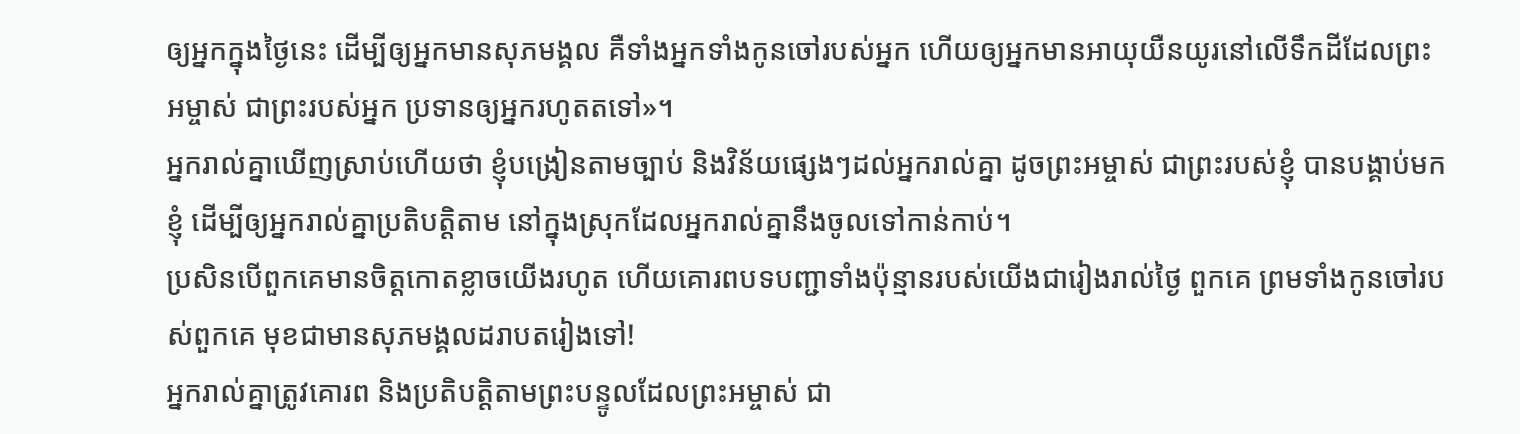ឲ្យអ្នកក្នុងថ្ងៃនេះ ដើម្បីឲ្យអ្នកមានសុភមង្គល គឺទាំងអ្នកទាំងកូនចៅរបស់អ្នក ហើយឲ្យអ្នកមានអាយុយឺនយូរនៅលើទឹកដីដែលព្រះអម្ចាស់ ជាព្រះរបស់អ្នក ប្រទានឲ្យអ្នករហូតតទៅ»។
អ្នករាល់គ្នាឃើញស្រាប់ហើយថា ខ្ញុំបង្រៀនតាមច្បាប់ និងវិន័យផ្សេងៗដល់អ្នករាល់គ្នា ដូចព្រះអម្ចាស់ ជាព្រះរបស់ខ្ញុំ បានបង្គាប់មកខ្ញុំ ដើម្បីឲ្យអ្នករាល់គ្នាប្រតិបត្តិតាម នៅក្នុងស្រុកដែលអ្នករាល់គ្នានឹងចូលទៅកាន់កាប់។
ប្រសិនបើពួកគេមានចិត្តកោតខ្លាចយើងរហូត ហើយគោរពបទបញ្ជាទាំងប៉ុន្មានរបស់យើងជារៀងរាល់ថ្ងៃ ពួកគេ ព្រមទាំងកូនចៅរបស់ពួកគេ មុខជាមានសុភមង្គលដរាបតរៀងទៅ!
អ្នករាល់គ្នាត្រូវគោរព និងប្រតិបត្តិតាមព្រះបន្ទូលដែលព្រះអម្ចាស់ ជា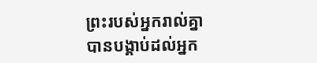ព្រះរបស់អ្នករាល់គ្នា បានបង្គាប់ដល់អ្នក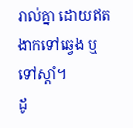រាល់គ្នា ដោយឥតងាកទៅឆ្វេង ឬទៅស្ដាំ។
ដូ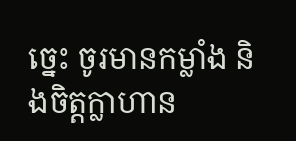ច្នេះ ចូរមានកម្លាំង និងចិត្តក្លាហាន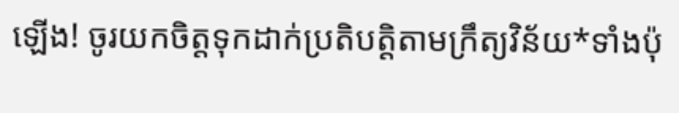ឡើង! ចូរយកចិត្តទុកដាក់ប្រតិបត្តិតាមក្រឹត្យវិន័យ*ទាំងប៉ុ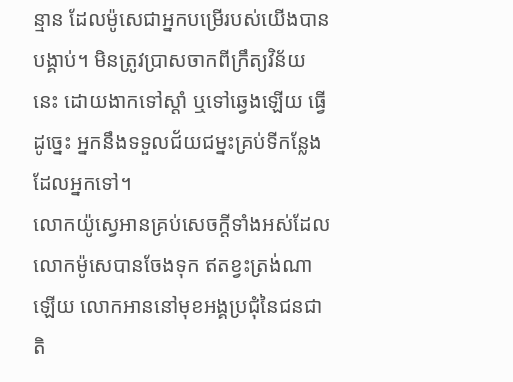ន្មាន ដែលម៉ូសេជាអ្នកបម្រើរបស់យើងបានបង្គាប់។ មិនត្រូវប្រាសចាកពីក្រឹត្យវិន័យនេះ ដោយងាកទៅស្ដាំ ឬទៅឆ្វេងឡើយ ធ្វើដូច្នេះ អ្នកនឹងទទួលជ័យជម្នះគ្រប់ទីកន្លែងដែលអ្នកទៅ។
លោកយ៉ូស្វេអានគ្រប់សេចក្ដីទាំងអស់ដែលលោកម៉ូសេបានចែងទុក ឥតខ្វះត្រង់ណាឡើយ លោកអាននៅមុខអង្គប្រជុំនៃជនជាតិ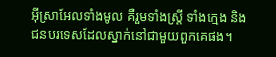អ៊ីស្រាអែលទាំងមូល គឺរួមទាំងស្ត្រី ទាំងក្មេង និងជនបរទេសដែលស្នាក់នៅជាមួយពួកគេផង។